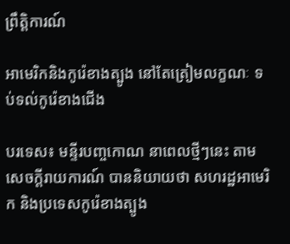ព្រឹត្តិការណ៍

អាមេរិកនិងកូរ៉េខាងត្បូង នៅតែត្រៀមលក្ខណៈ ទប់ទល់កូរ៉េខាងជើង

បរទេស៖ មន្ទីរបញ្ចកោណ នាពេលថ្មីៗនេះ តាមសេចក្តីរាយការណ៍ បាននិយាយថា សហរដ្ឋអាមេរិក និងប្រទេសកូរ៉េខាងត្បូង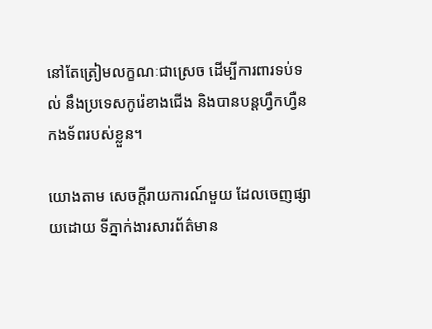នៅតែត្រៀមលក្ខណៈជាស្រេច ដើម្បីការពារទប់ទល់ នឹងប្រទេសកូរ៉េខាងជើង និងបានបន្តហ្វឹកហ្វឺន កងទ័ពរបស់ខ្លួន។

យោងតាម សេចក្តីរាយការណ៍មួយ ដែលចេញផ្សាយដោយ ទីភ្នាក់ងារសារព័ត៌មាន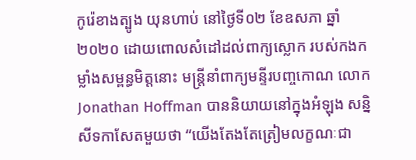កូរ៉េខាងត្បូង យុនហាប់ នៅថ្ងៃទី០២ ខែឧសភា ឆ្នាំ២០២០ ដោយពោលសំដៅដល់ពាក្យស្លោក របស់កងកម្លាំងសម្ពន្ធមិត្តនោះ មន្ត្រីនាំពាក្យមន្ទីរបញ្ចកោណ លោក Jonathan Hoffman បាននិយាយនៅក្នុងអំឡុង សន្និសីទកាសែតមួយថា “យើងតែងតែត្រៀមលក្ខណៈជា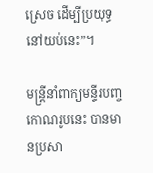ស្រេច ដើម្បីប្រយុទ្ធនៅយប់នេះ”។

មន្ត្រីនាំពាក្យមន្ទីរបញ្ចកោណរូបនេះ បានមានប្រសា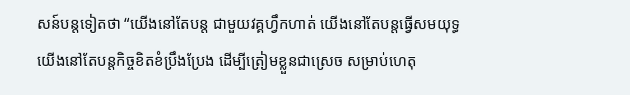សន៍បន្តទៀតថា “យើងនៅតែបន្ត ជាមួយវគ្គហ្វឹកហាត់ យើងនៅតែបន្តធ្វើសមយុទ្ធ យើងនៅតែបន្តកិច្ចខិតខំប្រឹងប្រែង ដើម្បីត្រៀមខ្លួនជាស្រេច សម្រាប់ហេតុ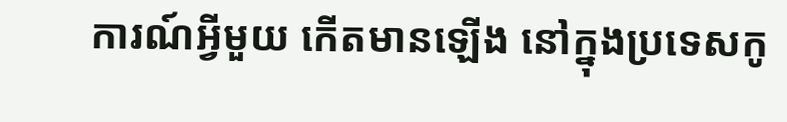ការណ៍អ្វីមួយ កើតមានឡើង នៅក្នុងប្រទេសកូ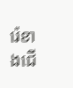រ៉េខាងជើ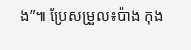ង”៕ ប្រែសម្រួល៖ប៉ាង កុង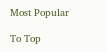Most Popular

To Top